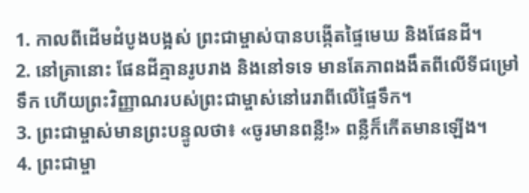1. កាលពីដើមដំបូងបង្អស់ ព្រះជាម្ចាស់បានបង្កើតផ្ទៃមេឃ និងផែនដី។
2. នៅគ្រានោះ ផែនដីគ្មានរូបរាង និងនៅទទេ មានតែភាពងងឹតពីលើទីជម្រៅទឹក ហើយព្រះវិញ្ញាណរបស់ព្រះជាម្ចាស់នៅរេរាពីលើផ្ទៃទឹក។
3. ព្រះជាម្ចាស់មានព្រះបន្ទូលថា៖ «ចូរមានពន្លឺ!» ពន្លឺក៏កើតមានឡើង។
4. ព្រះជាម្ចា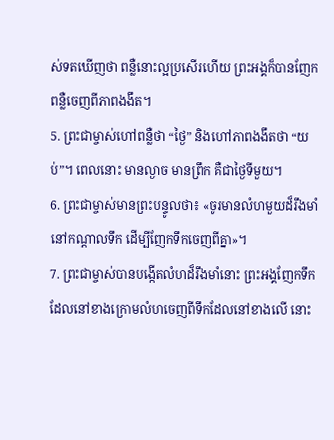ស់ទតឃើញថា ពន្លឺនោះល្អប្រសើរហើយ ព្រះអង្គក៏បានញែកពន្លឺចេញពីភាពងងឹត។
5. ព្រះជាម្ចាស់ហៅពន្លឺថា “ថ្ងៃ” និងហៅភាពងងឹតថា “យប់”។ ពេលនោះ មានល្ងាច មានព្រឹក គឺជាថ្ងៃទីមួយ។
6. ព្រះជាម្ចាស់មានព្រះបន្ទូលថា៖ «ចូរមានលំហមួយដ៏រឹងមាំនៅកណ្ដាលទឹក ដើម្បីញែកទឹកចេញពីគ្នា»។
7. ព្រះជាម្ចាស់បានបង្កើតលំហដ៏រឹងមាំនោះ ព្រះអង្គញែកទឹកដែលនៅខាងក្រោមលំហចេញពីទឹកដែលនៅខាងលើ នោះ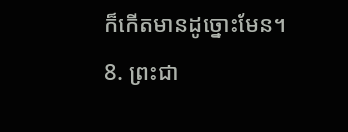ក៏កើតមានដូច្នោះមែន។
8. ព្រះជា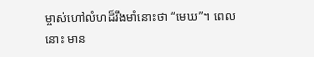ម្ចាស់ហៅលំហដ៏រឹងមាំនោះថា “មេឃ”។ ពេលនោះ មាន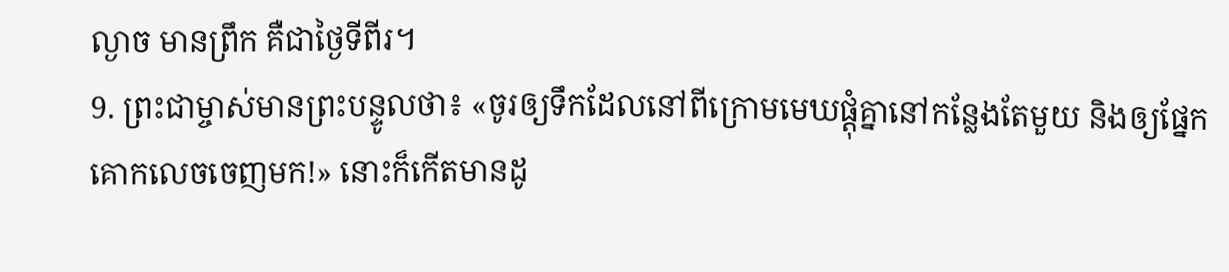ល្ងាច មានព្រឹក គឺជាថ្ងៃទីពីរ។
9. ព្រះជាម្ចាស់មានព្រះបន្ទូលថា៖ «ចូរឲ្យទឹកដែលនៅពីក្រោមមេឃផ្តុំគ្នានៅកន្លែងតែមួយ និងឲ្យផ្នែកគោកលេចចេញមក!» នោះក៏កើតមានដូ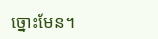ច្នោះមែន។